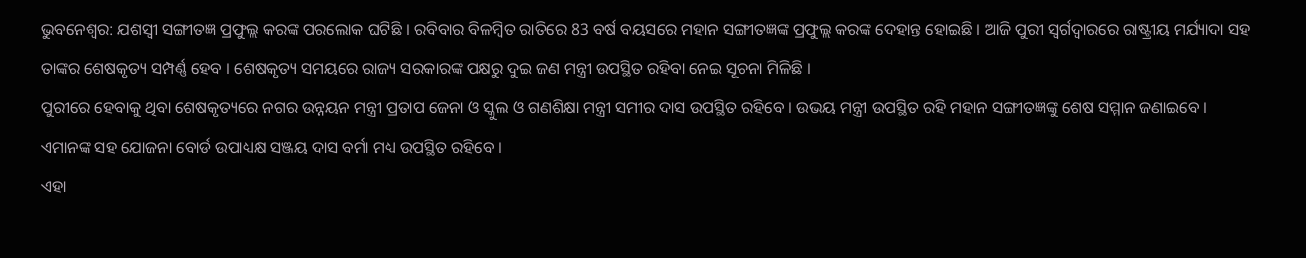ଭୁବନେଶ୍ବର: ଯଶସ୍ବୀ ସଙ୍ଗୀତଜ୍ଞ ପ୍ରଫୁଲ୍ଲ କରଙ୍କ ପରଲୋକ ଘଟିଛି । ରବିବାର ବିଳମ୍ବିତ ରାତିରେ 83 ବର୍ଷ ବୟସରେ ମହାନ ସଙ୍ଗୀତଜ୍ଞଙ୍କ ପ୍ରଫୁଲ୍ଲ କରଙ୍କ ଦେହାନ୍ତ ହୋଇଛି । ଆଜି ପୁରୀ ସ୍ବର୍ଗଦ୍ବାରରେ ରାଷ୍ଟ୍ରୀୟ ମର୍ଯ୍ୟାଦା ସହ ତାଙ୍କର ଶେଷକୃତ୍ୟ ସମ୍ପର୍ଣ୍ଣ ହେବ । ଶେଷକୃତ୍ୟ ସମୟରେ ରାଜ୍ୟ ସରକାରଙ୍କ ପକ୍ଷରୁ ଦୁଇ ଜଣ ମନ୍ତ୍ରୀ ଉପସ୍ଥିତ ରହିବା ନେଇ ସୂଚନା ମିଳିଛି ।
ପୁରୀରେ ହେବାକୁ ଥିବା ଶେଷକୃତ୍ୟରେ ନଗର ଉନ୍ନୟନ ମନ୍ତ୍ରୀ ପ୍ରତାପ ଜେନା ଓ ସ୍କୁଲ ଓ ଗଣଶିକ୍ଷା ମନ୍ତ୍ରୀ ସମୀର ଦାସ ଉପସ୍ଥିତ ରହିବେ । ଉଭୟ ମନ୍ତ୍ରୀ ଉପସ୍ଥିତ ରହି ମହାନ ସଙ୍ଗୀତଜ୍ଞଙ୍କୁ ଶେଷ ସମ୍ମାନ ଜଣାଇବେ । ଏମାନଙ୍କ ସହ ଯୋଜନା ବୋର୍ଡ ଉପାଧ୍ୟକ୍ଷ ସଞ୍ଜୟ ଦାସ ବର୍ମା ମଧ୍ୟ ଉପସ୍ଥିତ ରହିବେ ।
ଏହା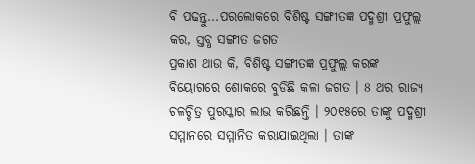ବି ପଢନ୍ତୁ...ପରଲୋକରେ ବିଶିଷ୍ଟ ସଙ୍ଗୀତଜ୍ଞ ପଦ୍ମଶ୍ରୀ ପ୍ରଫୁଲ୍ଲ କର, ସ୍ତବ୍ଧ ସଙ୍ଗୀତ ଜଗତ
ପ୍ରକାଶ ଥାଉ କି, ବିଶିଷ୍ଟ ସଙ୍ଗୀତଜ୍ଞ ପ୍ରଫୁଲ୍ଲ କରଙ୍କ ବିୟୋଗରେ ଶୋକରେ ବୁଡିଛି କଳା ଜଗତ । 8 ଥର ରାଜ୍ୟ ଚଳଚ୍ଚିତ୍ର ପୁରସ୍କାର ଲାଭ କରିଛନ୍ତି । ୨୦୧୫ରେ ତାଙ୍କୁ ପଦ୍ମଶ୍ରୀ ସମ୍ମାନରେ ସମ୍ମାନିତ କରାଯାଇଥିଲା । ତାଙ୍କ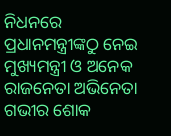ନିଧନରେ ପ୍ରଧାନମନ୍ତ୍ରୀଙ୍କଠୁ ନେଇ ମୁଖ୍ୟମନ୍ତ୍ରୀ ଓ ଅନେକ ରାଜନେତା ଅଭିନେତା ଗଭୀର ଶୋକ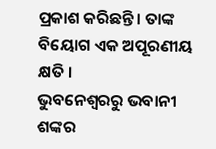ପ୍ରକାଶ କରିଛନ୍ତି । ତାଙ୍କ ବିୟୋଗ ଏକ ଅପୂରଣୀୟ କ୍ଷତି ।
ଭୁବନେଶ୍ବରରୁ ଭବାନୀ ଶଙ୍କର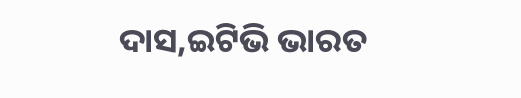ଦାସ,ଇଟିଭି ଭାରତ